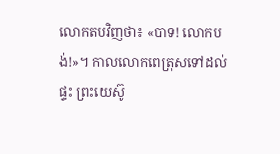លោកតបវិញថា៖ «បាទ! លោកបង់!»។ កាលលោកពេត្រុសទៅដល់ផ្ទះ ព្រះយេស៊ូ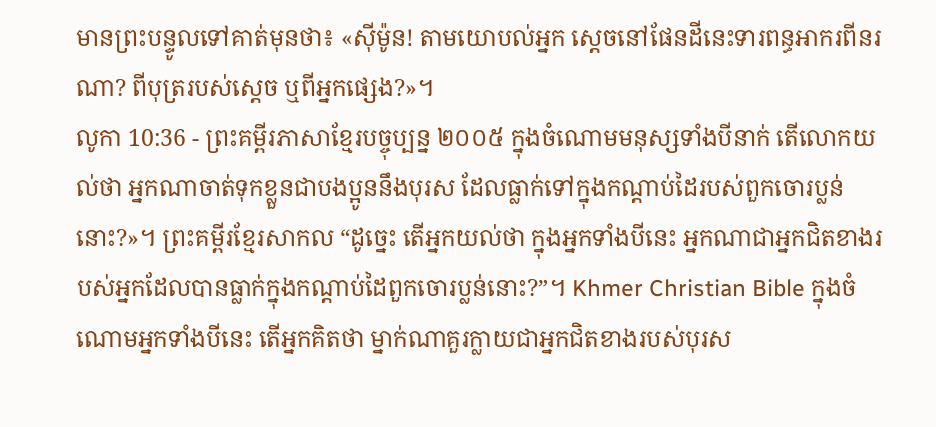មានព្រះបន្ទូលទៅគាត់មុនថា៖ «ស៊ីម៉ូន! តាមយោបល់អ្នក ស្ដេចនៅផែនដីនេះទារពន្ធអាករពីនរណា? ពីបុត្ររបស់ស្ដេច ឬពីអ្នកផ្សេង?»។
លូកា 10:36 - ព្រះគម្ពីរភាសាខ្មែរបច្ចុប្បន្ន ២០០៥ ក្នុងចំណោមមនុស្សទាំងបីនាក់ តើលោកយល់ថា អ្នកណាចាត់ទុកខ្លួនជាបងប្អូននឹងបុរស ដែលធ្លាក់ទៅក្នុងកណ្ដាប់ដៃរបស់ពួកចោរប្លន់នោះ?»។ ព្រះគម្ពីរខ្មែរសាកល “ដូច្នេះ តើអ្នកយល់ថា ក្នុងអ្នកទាំងបីនេះ អ្នកណាជាអ្នកជិតខាងរបស់អ្នកដែលបានធ្លាក់ក្នុងកណ្ដាប់ដៃពួកចោរប្លន់នោះ?”។ Khmer Christian Bible ក្នុងចំណោមអ្នកទាំងបីនេះ តើអ្នកគិតថា ម្នាក់ណាគួរក្លាយជាអ្នកជិតខាងរបស់បុរស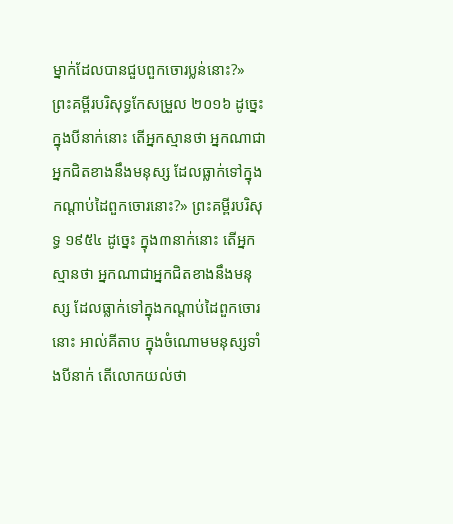ម្នាក់ដែលបានជួបពួកចោរប្លន់នោះ?» ព្រះគម្ពីរបរិសុទ្ធកែសម្រួល ២០១៦ ដូច្នេះ ក្នុងបីនាក់នោះ តើអ្នកស្មានថា អ្នកណាជាអ្នកជិតខាងនឹងមនុស្ស ដែលធ្លាក់ទៅក្នុងកណ្តាប់ដៃពួកចោរនោះ?» ព្រះគម្ពីរបរិសុទ្ធ ១៩៥៤ ដូច្នេះ ក្នុង៣នាក់នោះ តើអ្នកស្មានថា អ្នកណាជាអ្នកជិតខាងនឹងមនុស្ស ដែលធ្លាក់ទៅក្នុងកណ្តាប់ដៃពួកចោរនោះ អាល់គីតាប ក្នុងចំណោមមនុស្សទាំងបីនាក់ តើលោកយល់ថា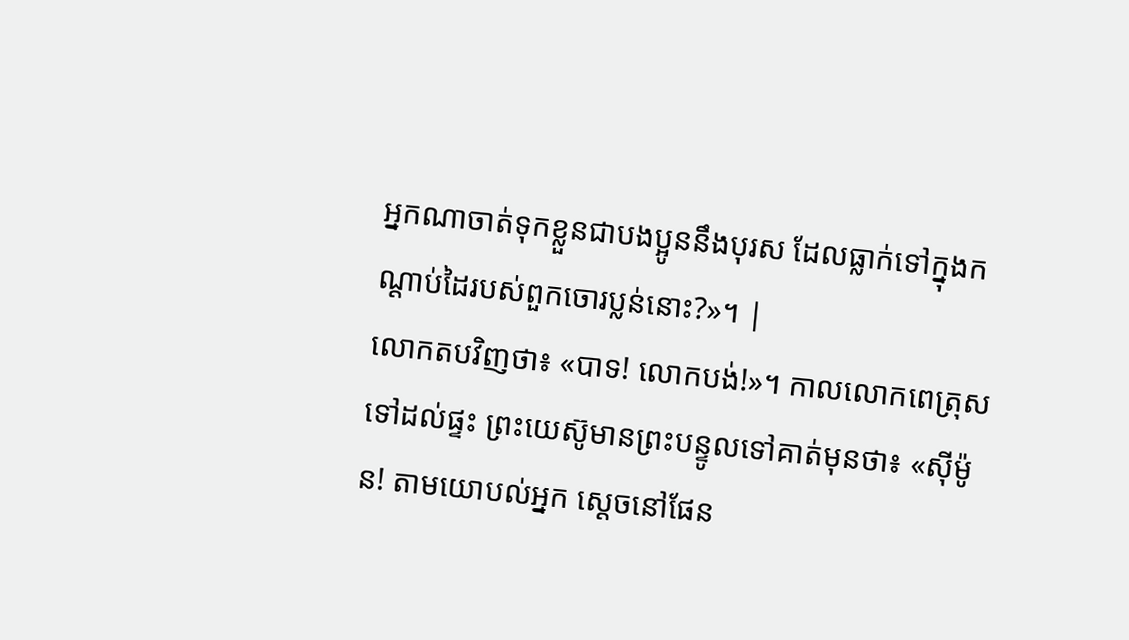អ្នកណាចាត់ទុកខ្លួនជាបងប្អូននឹងបុរស ដែលធ្លាក់ទៅក្នុងកណ្ដាប់ដៃរបស់ពួកចោរប្លន់នោះ?»។ |
លោកតបវិញថា៖ «បាទ! លោកបង់!»។ កាលលោកពេត្រុសទៅដល់ផ្ទះ ព្រះយេស៊ូមានព្រះបន្ទូលទៅគាត់មុនថា៖ «ស៊ីម៉ូន! តាមយោបល់អ្នក ស្ដេចនៅផែន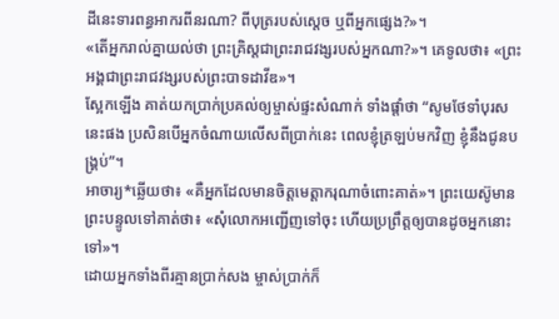ដីនេះទារពន្ធអាករពីនរណា? ពីបុត្ររបស់ស្ដេច ឬពីអ្នកផ្សេង?»។
«តើអ្នករាល់គ្នាយល់ថា ព្រះគ្រិស្តជាព្រះរាជវង្សរបស់អ្នកណា?»។ គេទូលថា៖ «ព្រះអង្គជាព្រះរាជវង្សរបស់ព្រះបាទដាវីឌ»។
ស្អែកឡើង គាត់យកប្រាក់ប្រគល់ឲ្យម្ចាស់ផ្ទះសំណាក់ ទាំងផ្ដាំថា “សូមថែទាំបុរសនេះផង ប្រសិនបើអ្នកចំណាយលើសពីប្រាក់នេះ ពេលខ្ញុំត្រឡប់មកវិញ ខ្ញុំនឹងជូនបង្គ្រប់”។
អាចារ្យ*ឆ្លើយថា៖ «គឺអ្នកដែលមានចិត្តមេត្តាករុណាចំពោះគាត់»។ ព្រះយេស៊ូមានព្រះបន្ទូលទៅគាត់ថា៖ «សុំលោកអញ្ជើញទៅចុះ ហើយប្រព្រឹត្តឲ្យបានដូចអ្នកនោះទៅ»។
ដោយអ្នកទាំងពីរគ្មានប្រាក់សង ម្ចាស់ប្រាក់ក៏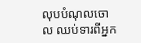លុបបំណុលចោល ឈប់ទារពីអ្នក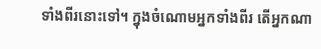ទាំងពីរនោះទៅ។ ក្នុងចំណោមអ្នកទាំងពីរ តើអ្នកណា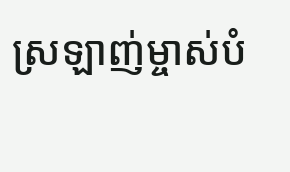ស្រឡាញ់ម្ចាស់បំ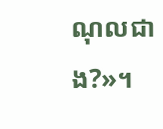ណុលជាង?»។